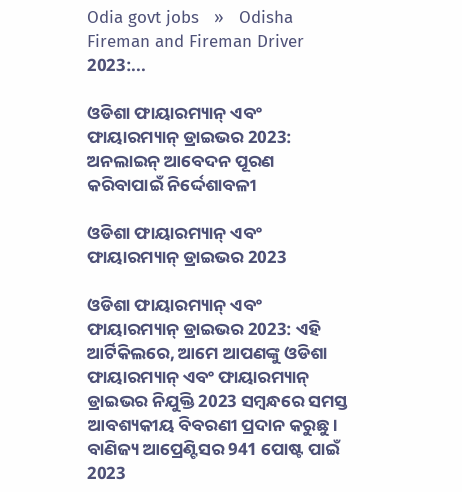Odia govt jobs   »   Odisha Fireman and Fireman Driver 2023:...

ଓଡିଶା ଫାୟାରମ୍ୟାନ୍ ଏବଂ ଫାୟାରମ୍ୟାନ୍ ଡ୍ରାଇଭର 2023: ଅନଲାଇନ୍ ଆବେଦନ ପୂରଣ କରିବାପାଇଁ ନିର୍ଦ୍ଦେଶାବଳୀ

ଓଡିଶା ଫାୟାରମ୍ୟାନ୍ ଏବଂ ଫାୟାରମ୍ୟାନ୍ ଡ୍ରାଇଭର 2023

ଓଡିଶା ଫାୟାରମ୍ୟାନ୍ ଏବଂ ଫାୟାରମ୍ୟାନ୍ ଡ୍ରାଇଭର 2023: ଏହି ଆର୍ଟିକିଲରେ, ଆମେ ଆପଣଙ୍କୁ ଓଡିଶା ଫାୟାରମ୍ୟାନ୍ ଏବଂ ଫାୟାରମ୍ୟାନ୍ ଡ୍ରାଇଭର ନିଯୁକ୍ତି 2023 ସମ୍ବନ୍ଧରେ ସମସ୍ତ ଆବଶ୍ୟକୀୟ ବିବରଣୀ ପ୍ରଦାନ କରୁଛୁ। ବାଣିଜ୍ୟ ଆପ୍ରେଣ୍ଟିସର 941 ପୋଷ୍ଟ ପାଇଁ 2023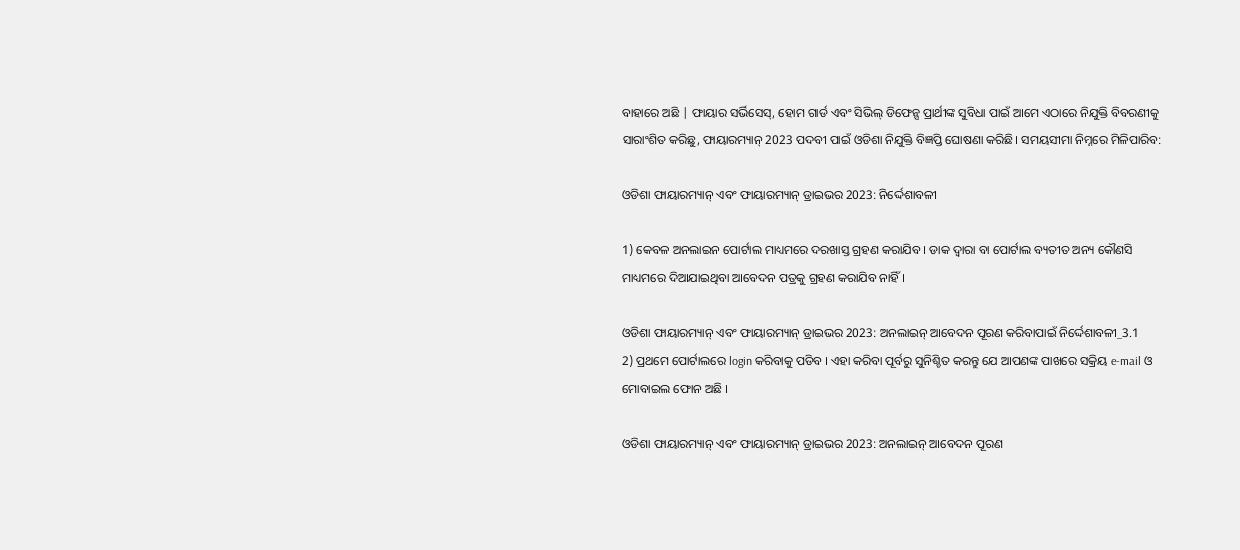ବାହାରେ ଅଛି | ଫାୟାର ସର୍ଭିସେସ୍, ହୋମ ଗାର୍ଡ ଏବଂ ସିଭିଲ୍ ଡିଫେନ୍ସ ପ୍ରାର୍ଥୀଙ୍କ ସୁବିଧା ପାଇଁ ଆମେ ଏଠାରେ ନିଯୁକ୍ତି ବିବରଣୀକୁ ସାରାଂଶିତ କରିଛୁ, ଫାୟାରମ୍ୟାନ୍ 2023 ପଦବୀ ପାଇଁ ଓଡିଶା ନିଯୁକ୍ତି ବିଜ୍ଞପ୍ତି ଘୋଷଣା କରିଛି। ସମୟସୀମା ନିମ୍ନରେ ମିଳିପାରିବ:

ଓଡିଶା ଫାୟାରମ୍ୟାନ୍ ଏବଂ ଫାୟାରମ୍ୟାନ୍ ଡ୍ରାଇଭର 2023: ନିର୍ଦ୍ଦେଶାବଳୀ

1) କେବଳ ଅନଲାଇନ ପୋର୍ଟାଲ ମାଧ୍ୟମରେ ଦରଖାସ୍ତ ଗ୍ରହଣ କରାଯିବ । ଡାକ ଦ୍ବାରା ବା ପୋର୍ଟାଲ ବ୍ୟତୀତ ଅନ୍ୟ କୌଣସି ମାଧ୍ୟମରେ ଦିଆଯାଇଥିବା ଆବେଦନ ପତ୍ରକୁ ଗ୍ରହଣ କରାଯିବ ନାହିଁ ।

ଓଡିଶା ଫାୟାରମ୍ୟାନ୍ ଏବଂ ଫାୟାରମ୍ୟାନ୍ ଡ୍ରାଇଭର 2023: ଅନଲାଇନ୍ ଆବେଦନ ପୂରଣ କରିବାପାଇଁ ନିର୍ଦ୍ଦେଶାବଳୀ_3.1
2) ପ୍ରଥମେ ପୋର୍ଟାଲରେ login କରିବାକୁ ପଡିବ । ଏହା କରିବା ପୂର୍ବରୁ ସୁନିଶ୍ଚିତ କରନ୍ତୁ ଯେ ଆପଣଙ୍କ ପାଖରେ ସକ୍ରିୟ e-mail ଓ ମୋବାଇଲ ଫୋନ ଅଛି ।

ଓଡିଶା ଫାୟାରମ୍ୟାନ୍ ଏବଂ ଫାୟାରମ୍ୟାନ୍ ଡ୍ରାଇଭର 2023: ଅନଲାଇନ୍ ଆବେଦନ ପୂରଣ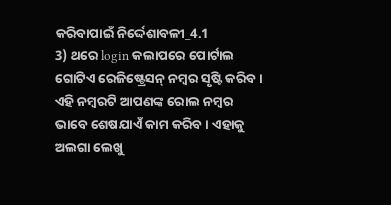କରିବାପାଇଁ ନିର୍ଦ୍ଦେଶାବଳୀ_4.1
3) ଥରେ login କଲାପରେ ପୋର୍ଟାଲ ଗୋଟିଏ ରେଜିଷ୍ଟ୍ରେସନ୍ ନମ୍ବର ସୃଷ୍ଟି କରିବ । ଏହି ନମ୍ବରଟି ଆପଣଙ୍କ ରୋଲ ନମ୍ବର ଭାବେ ଶେଷଯାଏଁ କାମ କରିବ । ଏହାକୁ ଅଲଗା ଲେଖୁ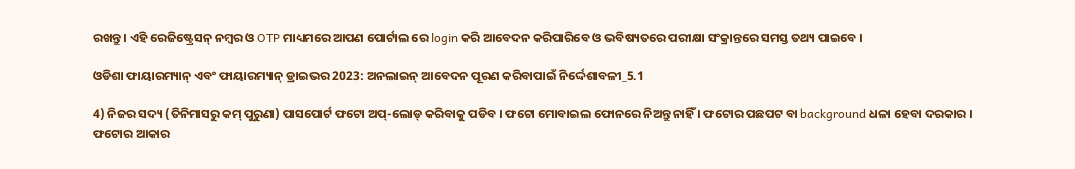ରଖନ୍ତୁ । ଏହି ରେଜିଷ୍ଟ୍ରେସନ୍ ନମ୍ବର ଓ OTP ମାଧ୍ୟମରେ ଆପଣ ପୋର୍ଟାଲ ରେ login କରି ଆବେଦନ କରିପାରିବେ ଓ ଭବିଷ୍ୟତରେ ପରୀକ୍ଷା ସଂକ୍ରାନ୍ତରେ ସମସ୍ତ ତଥ୍ୟ ପାଇବେ ।

ଓଡିଶା ଫାୟାରମ୍ୟାନ୍ ଏବଂ ଫାୟାରମ୍ୟାନ୍ ଡ୍ରାଇଭର 2023: ଅନଲାଇନ୍ ଆବେଦନ ପୂରଣ କରିବାପାଇଁ ନିର୍ଦ୍ଦେଶାବଳୀ_5.1

4) ନିଜର ସଦ୍ୟ (ତିନିମାସରୁ କମ୍ ପୁରୁଣା) ପାସପୋର୍ଟ ଫଟୋ ଅପ୍-ଲୋଡ୍ କରିବାକୁ ପଡିବ । ଫଟୋ ମୋବାଇଲ ଫୋନରେ ନିଅନ୍ତୁ ନାହିଁ । ଫଟୋର ପଛପଟ ବା background ଧଳା ହେବା ଦରକାର । ଫଟୋର ଆକାର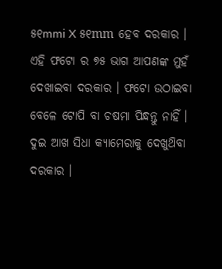୫୧mmi X ୫୧mm ହେବ ଦରକାର । ଏହି ଫଟୋ ର ୭୫ ଭାଗ ଆପଣଙ୍କ ମୁହଁ ଦେଖାଇବା ଦରକାର । ଫଟୋ ଉଠାଇବା ବେଳେ ଟୋପି ବା ଚଷମା ପିନ୍ଧନ୍ତୁ ନାହିଁ । ଦୁଇ ଆଖ ସିଧା କ୍ୟାମେରାକୁ ଦେଖୁଥ‌ିବା ଦରକାର ।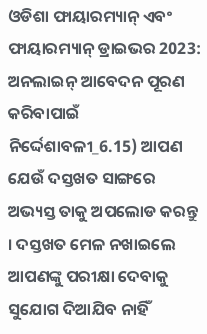ଓଡିଶା ଫାୟାରମ୍ୟାନ୍ ଏବଂ ଫାୟାରମ୍ୟାନ୍ ଡ୍ରାଇଭର 2023: ଅନଲାଇନ୍ ଆବେଦନ ପୂରଣ କରିବାପାଇଁ ନିର୍ଦ୍ଦେଶାବଳୀ_6.15) ଆପଣ ଯେଉଁ ଦସ୍ତଖତ ସାଙ୍ଗରେ ଅଭ୍ୟସ୍ତ ତାକୁ ଅପଲୋଡ କରନ୍ତୁ । ଦସ୍ତଖତ ମେଳ ନଖାଇଲେ ଆପଣଙ୍କୁ ପରୀକ୍ଷା ଦେବାକୁ ସୁଯୋଗ ଦିଆଯିବ ନାହିଁ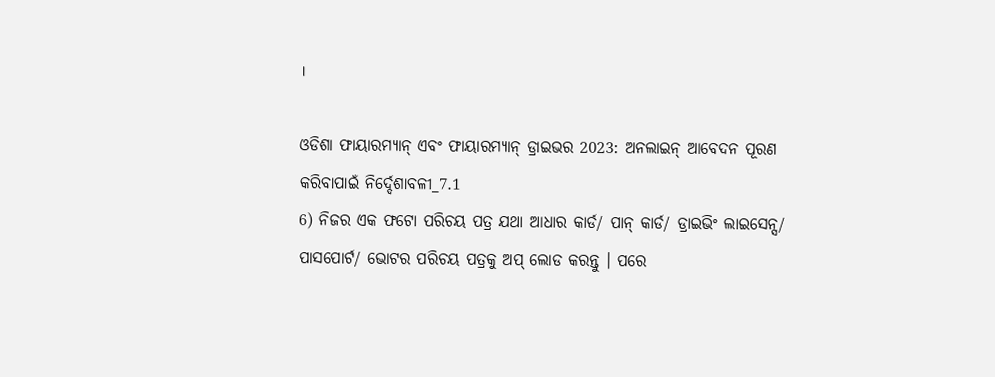।

ଓଡିଶା ଫାୟାରମ୍ୟାନ୍ ଏବଂ ଫାୟାରମ୍ୟାନ୍ ଡ୍ରାଇଭର 2023: ଅନଲାଇନ୍ ଆବେଦନ ପୂରଣ କରିବାପାଇଁ ନିର୍ଦ୍ଦେଶାବଳୀ_7.1
6) ନିଜର ଏକ ଫଟୋ ପରିଚୟ ପତ୍ର ଯଥା ଆଧାର କାର୍ଡ/ ପାନ୍ କାର୍ଡ/ ଡ୍ରାଇଭିଂ ଲାଇସେନ୍ସ/ ପାସପୋର୍ଟ/ ଭୋଟର ପରିଚୟ ପତ୍ରକୁ ଅପ୍ ଲୋଡ କରନ୍ତୁ । ପରେ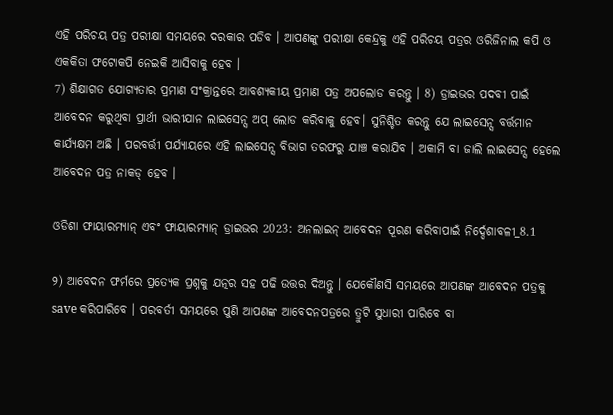ଏହି ପରିଚୟ ପତ୍ର ପରୀକ୍ଷା ସମୟରେ ଦରକାର ପଡିବ । ଆପଣଙ୍କୁ ପରୀକ୍ଷା କେନ୍ଦ୍ରକୁ ଏହି ପରିଚୟ ପତ୍ରର ଓରିଜିନାଲ କପି ଓ ଏକକିତା ଫଟୋକପି ନେଇକି ଆସିବାକୁ ହେବ ।
7) ଶିକ୍ଷାଗତ ଯୋଗ୍ୟତାର ପ୍ରମାଣ ସଂକ୍ରାନ୍ତରେ ଆବଶ୍ୟକୀୟ ପ୍ରମାଣ ପତ୍ର ଅପଲୋଡ କରନ୍ତୁ । 8) ଡ୍ରାଇଭର ପଦବୀ ପାଇଁ ଆବେଦନ କରୁଥିବା ପ୍ରାର୍ଥୀ ଭାରୀଯାନ ଲାଇସେନ୍ସ ଅପ୍ ଲୋଡ କରିବାକୁ ହେବ। ସୁନିଶ୍ଚିତ କରନ୍ତୁ ଯେ ଲାଇସେନ୍ସ ବର୍ତ୍ତମାନ କାର୍ଯ୍ୟକ୍ଷମ ଅଛି । ପରବର୍ତ୍ତୀ ପର୍ଯ୍ୟାୟରେ ଏହି ଲାଇସେନ୍ସ ବିଭାଗ ତରଫରୁ ଯାଞ୍ଚ କରାଯିବ । ଅକାମି ବା ଜାଲି ଲାଇସେନ୍ସ ହେଲେ ଆବେଦନ ପତ୍ର ନାକଡ୍ ହେବ ।

ଓଡିଶା ଫାୟାରମ୍ୟାନ୍ ଏବଂ ଫାୟାରମ୍ୟାନ୍ ଡ୍ରାଇଭର 2023: ଅନଲାଇନ୍ ଆବେଦନ ପୂରଣ କରିବାପାଇଁ ନିର୍ଦ୍ଦେଶାବଳୀ_8.1

୨) ଆବେଦନ ଫର୍ମରେ ପ୍ରତ୍ୟେକ ପ୍ରଶ୍ନକୁ ଯତ୍ନର ସହ ପଢି ଉତ୍ତର ଦିଅନ୍ତୁ । ଯେକୌଣସି ସମୟରେ ଆପଣଙ୍କ ଆବେଦନ ପତ୍ରକୁ save କରିପାରିବେ । ପରବର୍ତୀ ସମୟରେ ପୁଣି ଆପଣଙ୍କ ଆବେଦନପତ୍ରରେ ତ୍ରୁଟି ସୁଧାରୀ ପାରିବେ ବା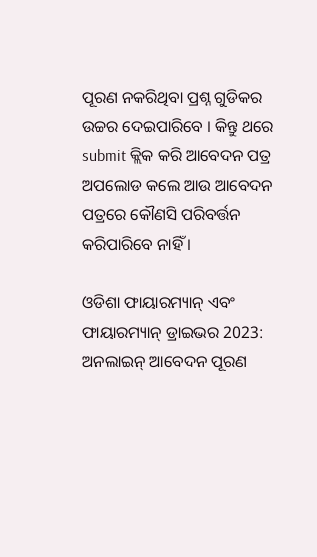ପୂରଣ ନକରିଥିବା ପ୍ରଶ୍ନ ଗୁଡିକର ଉଚ୍ଚର ଦେଇପାରିବେ । କିନ୍ତୁ ଥରେ submit କ୍ଲିକ କରି ଆବେଦନ ପତ୍ର ଅପଲୋଡ କଲେ ଆଉ ଆବେଦନ ପତ୍ରରେ କୌଣସି ପରିବର୍ତ୍ତନ କରିପାରିବେ ନାହିଁ ।

ଓଡିଶା ଫାୟାରମ୍ୟାନ୍ ଏବଂ ଫାୟାରମ୍ୟାନ୍ ଡ୍ରାଇଭର 2023: ଅନଲାଇନ୍ ଆବେଦନ ପୂରଣ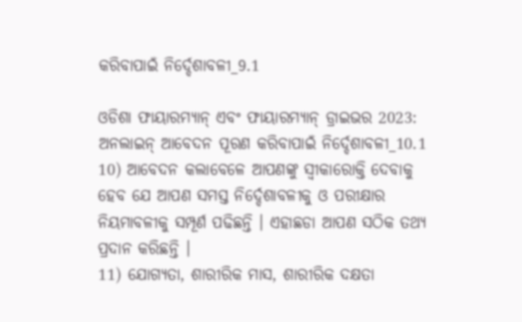କରିବାପାଇଁ ନିର୍ଦ୍ଦେଶାବଳୀ_9.1

ଓଡିଶା ଫାୟାରମ୍ୟାନ୍ ଏବଂ ଫାୟାରମ୍ୟାନ୍ ଡ୍ରାଇଭର 2023: ଅନଲାଇନ୍ ଆବେଦନ ପୂରଣ କରିବାପାଇଁ ନିର୍ଦ୍ଦେଶାବଳୀ_10.1
10) ଆବେଦନ କଲାବେଳେ ଆପଣଙ୍କୁ ସ୍ବୀକାରୋକ୍ତି ଦେବାକୁ ହେବ ଯେ ଆପଣ ସମସ୍ତ ନିର୍ଦ୍ଦେଶାବଳୀକୁ ଓ ପରୀକ୍ଷାର ନିୟମାବଳୀକୁ ସମ୍ପୂର୍ଣ ପଢିଛନ୍ତି । ଏହାଛଡା ଆପଣ ସଠିକ ତଥ୍ୟ ପ୍ରଦାନ କରିଛନ୍ତି ।
11) ଯୋଗ୍ୟତା, ଶାରୀରିକ ମାସ, ଶାରୀରିକ ଦକ୍ଷତା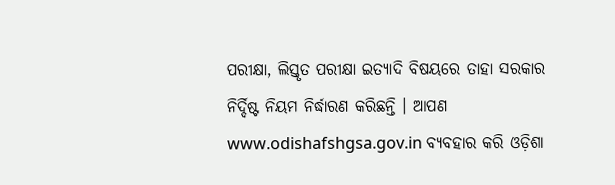ପରୀକ୍ଷା, ଲିସ୍ତୃତ ପରୀକ୍ଷା ଇତ୍ୟାଦି ବିଷୟରେ ତାହା ସରକାର ନିର୍ଦ୍ଦିଷ୍ଟ ନିୟମ ନିର୍ଦ୍ଧାରଣ କରିଛନ୍ତି । ଆପଣ www.odishafshgsa.gov.in ବ୍ୟବହାର କରି ଓଡ଼ିଶା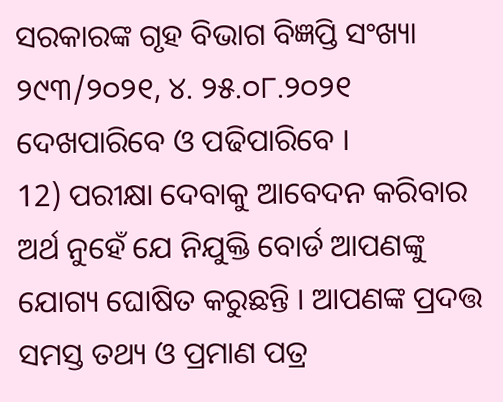ସରକାରଙ୍କ ଗୃହ ବିଭାଗ ବିଜ୍ଞପ୍ତି ସଂଖ୍ୟା ୨୯୩/୨୦୨୧, ୪. ୨୫.୦୮.୨୦୨୧ ଦେଖପାରିବେ ଓ ପଢିପାରିବେ ।
12) ପରୀକ୍ଷା ଦେବାକୁ ଆବେଦନ କରିବାର ଅର୍ଥ ନୁହେଁ ଯେ ନିଯୁକ୍ତି ବୋର୍ଡ ଆପଣଙ୍କୁ ଯୋଗ୍ୟ ଘୋଷିତ କରୁଛନ୍ତି । ଆପଣଙ୍କ ପ୍ରଦତ୍ତ ସମସ୍ତ ତଥ୍ୟ ଓ ପ୍ରମାଣ ପତ୍ର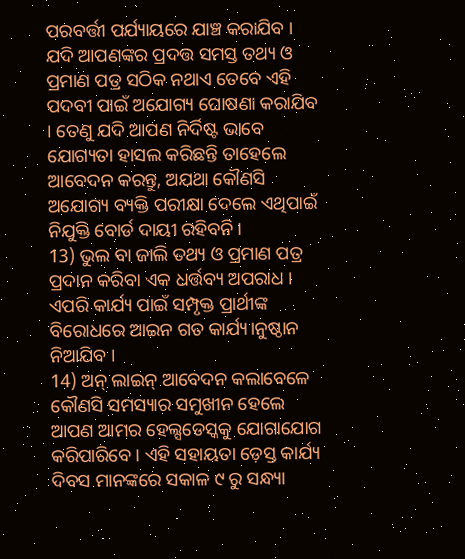ପରବର୍ତ୍ତୀ ପର୍ଯ୍ୟାୟରେ ଯାଞ୍ଚ କରାଯିବ । ଯଦି ଆପଣଙ୍କର ପ୍ରଦତ୍ତ ସମସ୍ତ ତଥ୍ୟ ଓ ପ୍ରମାଣ ପତ୍ର ସଠିକ ନଥାଏ ତେବେ ଏହି ପଦବୀ ପାଇଁ ଅଯୋଗ୍ୟ ଘୋଷଣା କରାଯିବ । ତେଣୁ ଯଦି ଆପଣ ନିର୍ଦିଷ୍ଟ ଭାବେ ଯୋଗ୍ୟତା ହାସଲ କରିଛନ୍ତି ତାହେଲେ ଆବେଦନ କରନ୍ତୁ, ଅଯଥା କୌଣସି ଅଯୋଗ୍ୟ ବ୍ୟକ୍ତି ପରୀକ୍ଷା ଦେଲେ ଏଥିପାଇଁ ନିଯୁକ୍ତି ବୋର୍ଡ ଦାୟୀ ରହିବନି ।
13) ଭୁଲ ବା ଜାଲି ତଥ୍ୟ ଓ ପ୍ରମାଣ ପତ୍ର ପ୍ରଦାନ କରିବା ଏକ ଧର୍ତ୍ତବ୍ୟ ଅପରାଧ । ଏପରି କାର୍ଯ୍ୟ ପାଇଁ ସମ୍ପୃକ୍ତ ପ୍ରାର୍ଥୀଙ୍କ ବିରୋଧରେ ଆଇନ ଗତ କାର୍ଯ୍ୟ।ନୁଷ୍ଠାନ ନିଆଯିବ ।
14) ଅନ୍ ଲାଇନ୍ ଆବେଦନ କଲାବେଳେ କୌଣସି ସମସ୍ୟାର ସମୁଖୀନ ହେଲେ ଆପଣ ଆମର ହେଲ୍ସଡେସ୍କକୁ ଯୋଗାଯୋଗ କରିପାରିବେ । ଏହି ସହାୟତା ଡ଼େସ୍ତ କାର୍ଯ୍ୟ ଦିବସ ମାନଙ୍କରେ ସକାଳ ୯ ରୁ ସନ୍ଧ୍ୟା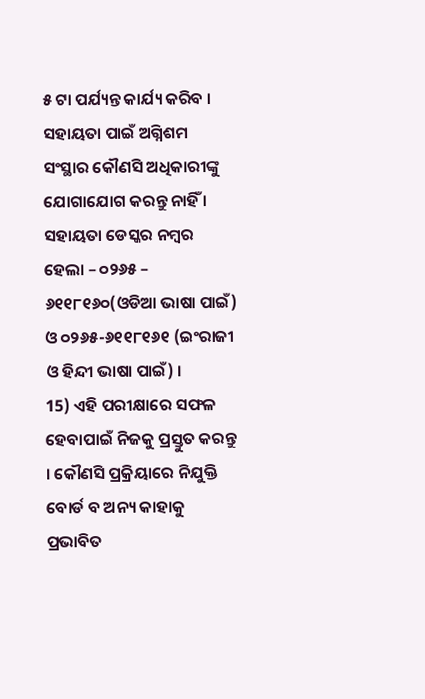୫ ଟା ପର୍ଯ୍ୟନ୍ତ କାର୍ଯ୍ୟ କରିବ । ସହାୟତା ପାଇଁ ଅଗ୍ନିଶମ ସଂସ୍ଥାର କୌଣସି ଅଧିକାରୀଙ୍କୁ ଯୋଗାଯୋଗ କରନ୍ତୁ ନାହିଁ । ସହାୟତା ଡେସ୍କର ନମ୍ବର ହେଲା – ୦୨୬୫ – ୬୧୧୮୧୬୦(ଓଡିଆ ଭାଷା ପାଇଁ) ଓ ୦୨୬୫-୬୧୧୮୧୬୧ (ଇଂରାଜୀ ଓ ହିନ୍ଦୀ ଭାଷା ପାଇଁ) ।
15) ଏହି ପରୀକ୍ଷାରେ ସଫଳ ହେବାପାଇଁ ନିଜକୁ ପ୍ରସ୍ତୁତ କରନ୍ତୁ । କୌଣସି ପ୍ରକ୍ରିୟାରେ ନିଯୁକ୍ତି ବୋର୍ଡ ବ ଅନ୍ୟ କାହାକୁ ପ୍ରଭାବିତ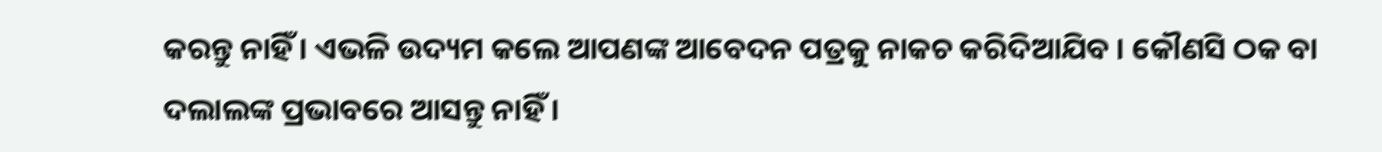କରନ୍ତୁ ନାହିଁ । ଏଭଳି ଉଦ୍ୟମ କଲେ ଆପଣଙ୍କ ଆବେଦନ ପତ୍ରକୁ ନାକଚ କରିଦିଆଯିବ । କୌଣସି ଠକ ବା ଦଲାଲଙ୍କ ପ୍ରଭାବରେ ଆସନ୍ତୁ ନାହିଁ ।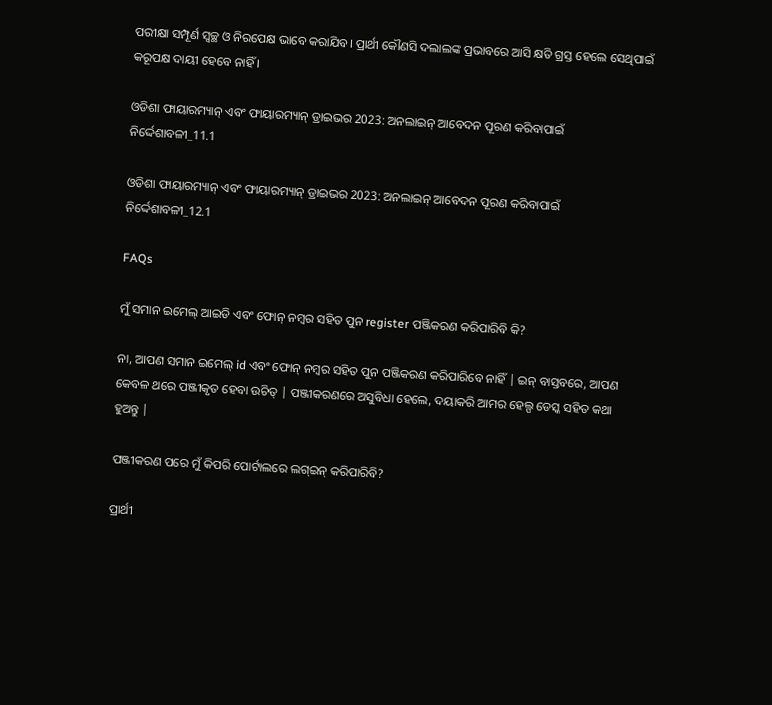ପରୀକ୍ଷା ସମ୍ପୂର୍ଣ ସ୍ବଚ୍ଛ ଓ ନିରପେକ୍ଷ ଭାବେ କରାଯିବ। ପ୍ରାର୍ଥୀ କୌଣସି ଦଲାଲଙ୍କ ପ୍ରଭାବରେ ଆସି କ୍ଷତି ଗ୍ରସ୍ତ ହେଲେ ସେଥିପାଇଁ କରୂପକ୍ଷ ଦାୟୀ ହେବେ ନାହିଁ ।

ଓଡିଶା ଫାୟାରମ୍ୟାନ୍ ଏବଂ ଫାୟାରମ୍ୟାନ୍ ଡ୍ରାଇଭର 2023: ଅନଲାଇନ୍ ଆବେଦନ ପୂରଣ କରିବାପାଇଁ ନିର୍ଦ୍ଦେଶାବଳୀ_11.1

ଓଡିଶା ଫାୟାରମ୍ୟାନ୍ ଏବଂ ଫାୟାରମ୍ୟାନ୍ ଡ୍ରାଇଭର 2023: ଅନଲାଇନ୍ ଆବେଦନ ପୂରଣ କରିବାପାଇଁ ନିର୍ଦ୍ଦେଶାବଳୀ_12.1

FAQs

ମୁଁ ସମାନ ଇମେଲ୍ ଆଇଡି ଏବଂ ଫୋନ୍ ନମ୍ବର ସହିତ ପୁନ register ପଞ୍ଜିକରଣ କରିପାରିବି କି?

ନା, ଆପଣ ସମାନ ଇମେଲ୍ id ଏବଂ ଫୋନ୍ ନମ୍ବର ସହିତ ପୁନ ପଞ୍ଜିକରଣ କରିପାରିବେ ନାହିଁ | ଇନ୍ ବାସ୍ତବରେ, ଆପଣ କେବଳ ଥରେ ପଞ୍ଜୀକୃତ ହେବା ଉଚିତ୍ | ପଞ୍ଜୀକରଣରେ ଅସୁବିଧା ହେଲେ, ଦୟାକରି ଆମର ହେଲ୍ପ ଡେସ୍କ ସହିତ କଥା ହୁଅନ୍ତୁ |

ପଞ୍ଜୀକରଣ ପରେ ମୁଁ କିପରି ପୋର୍ଟାଲରେ ଲଗ୍ଇନ୍ କରିପାରିବି?

ପ୍ରାର୍ଥୀ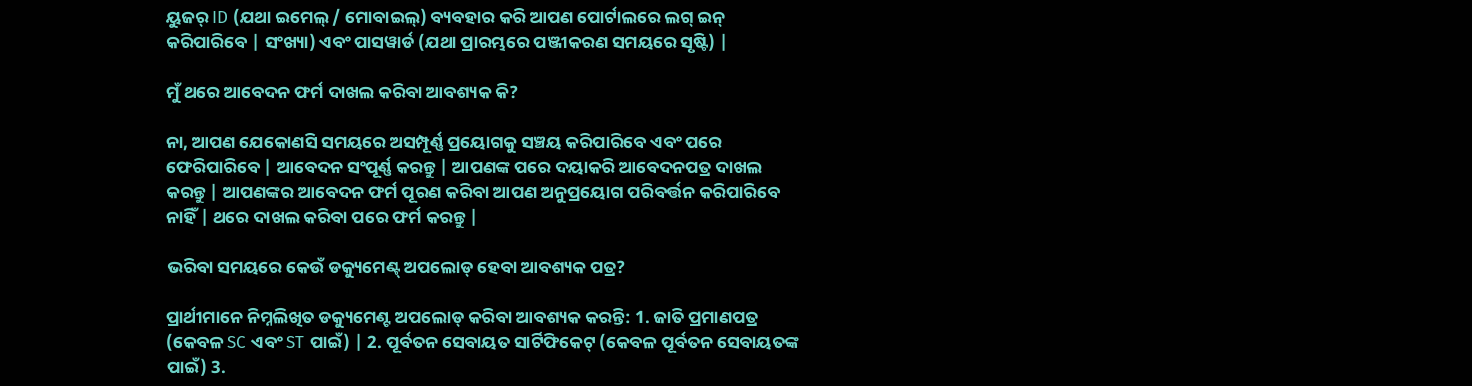ୟୁଜର୍ ID (ଯଥା ଇମେଲ୍ / ମୋବାଇଲ୍) ବ୍ୟବହାର କରି ଆପଣ ପୋର୍ଟାଲରେ ଲଗ୍ ଇନ୍ କରିପାରିବେ | ସଂଖ୍ୟା) ଏବଂ ପାସୱାର୍ଡ (ଯଥା ପ୍ରାରମ୍ଭରେ ପଞ୍ଜୀକରଣ ସମୟରେ ସୃଷ୍ଟି) |

ମୁଁ ଥରେ ଆବେଦନ ଫର୍ମ ଦାଖଲ କରିବା ଆବଶ୍ୟକ କି?

ନା, ଆପଣ ଯେକୋଣସି ସମୟରେ ଅସମ୍ପୂର୍ଣ୍ଣ ପ୍ରୟୋଗକୁ ସଞ୍ଚୟ କରିପାରିବେ ଏବଂ ପରେ ଫେରିପାରିବେ | ଆବେଦନ ସଂପୂର୍ଣ୍ଣ କରନ୍ତୁ | ଆପଣଙ୍କ ପରେ ଦୟାକରି ଆବେଦନପତ୍ର ଦାଖଲ କରନ୍ତୁ | ଆପଣଙ୍କର ଆବେଦନ ଫର୍ମ ପୂରଣ କରିବା ଆପଣ ଅନୁପ୍ରୟୋଗ ପରିବର୍ତ୍ତନ କରିପାରିବେ ନାହିଁ | ଥରେ ଦାଖଲ କରିବା ପରେ ଫର୍ମ କରନ୍ତୁ |

ଭରିବା ସମୟରେ କେଉଁ ଡକ୍ୟୁମେଣ୍ଟ୍ ଅପଲୋଡ୍ ହେବା ଆବଶ୍ୟକ ପତ୍ର?

ପ୍ରାର୍ଥୀମାନେ ନିମ୍ନଲିଖିତ ଡକ୍ୟୁମେଣ୍ଟ ଅପଲୋଡ୍ କରିବା ଆବଶ୍ୟକ କରନ୍ତି: 1. ଜାତି ପ୍ରମାଣପତ୍ର (କେବଳ SC ଏବଂ ST ପାଇଁ) | 2. ପୂର୍ବତନ ସେବାୟତ ସାର୍ଟିଫିକେଟ୍ (କେବଳ ପୂର୍ବତନ ସେବାୟତଙ୍କ ପାଇଁ) 3.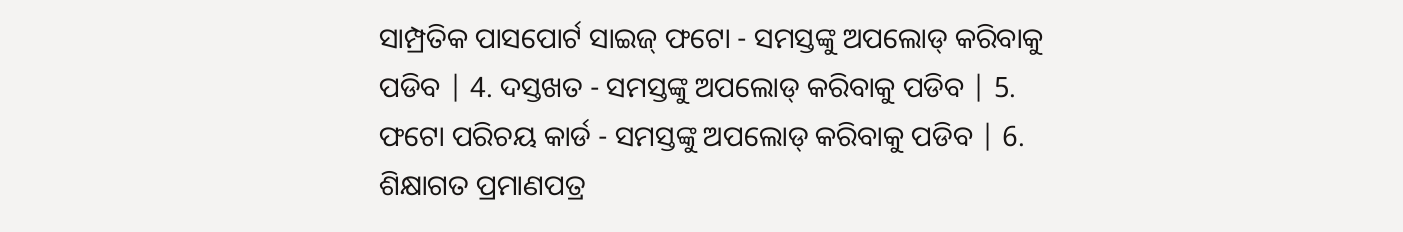ସାମ୍ପ୍ରତିକ ପାସପୋର୍ଟ ସାଇଜ୍ ଫଟୋ - ସମସ୍ତଙ୍କୁ ଅପଲୋଡ୍ କରିବାକୁ ପଡିବ | 4. ଦସ୍ତଖତ - ସମସ୍ତଙ୍କୁ ଅପଲୋଡ୍ କରିବାକୁ ପଡିବ | 5. ଫଟୋ ପରିଚୟ କାର୍ଡ - ସମସ୍ତଙ୍କୁ ଅପଲୋଡ୍ କରିବାକୁ ପଡିବ | 6. ଶିକ୍ଷାଗତ ପ୍ରମାଣପତ୍ର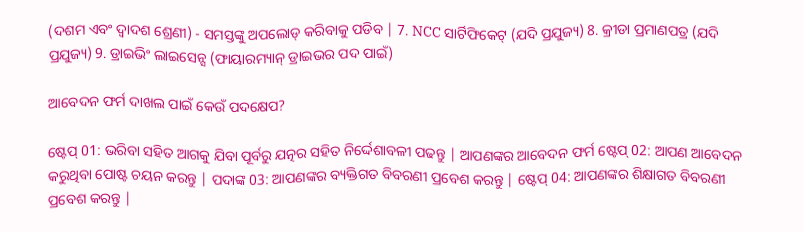(ଦଶମ ଏବଂ ଦ୍ୱାଦଶ ଶ୍ରେଣୀ) - ସମସ୍ତଙ୍କୁ ଅପଲୋଡ୍ କରିବାକୁ ପଡିବ | 7. NCC ସାର୍ଟିଫିକେଟ୍ (ଯଦି ପ୍ରଯୁଜ୍ୟ) 8. କ୍ରୀଡା ପ୍ରମାଣପତ୍ର (ଯଦି ପ୍ରଯୁଜ୍ୟ) 9. ଡ୍ରାଇଭିଂ ଲାଇସେନ୍ସ (ଫାୟାରମ୍ୟାନ୍ ଡ୍ରାଇଭର ପଦ ପାଇଁ)

ଆବେଦନ ଫର୍ମ ଦାଖଲ ପାଇଁ କେଉଁ ପଦକ୍ଷେପ?

ଷ୍ଟେପ୍ 01: ଭରିବା ସହିତ ଆଗକୁ ଯିବା ପୂର୍ବରୁ ଯତ୍ନର ସହିତ ନିର୍ଦ୍ଦେଶାବଳୀ ପଢନ୍ତୁ | ଆପଣଙ୍କର ଆବେଦନ ଫର୍ମ ଷ୍ଟେପ୍ 02: ଆପଣ ଆବେଦନ କରୁଥିବା ପୋଷ୍ଟ ଚୟନ କରନ୍ତୁ | ପଦାଙ୍କ 03: ଆପଣଙ୍କର ବ୍ୟକ୍ତିଗତ ବିବରଣୀ ପ୍ରବେଶ କରନ୍ତୁ | ଷ୍ଟେପ୍ 04: ଆପଣଙ୍କର ଶିକ୍ଷାଗତ ବିବରଣୀ ପ୍ରବେଶ କରନ୍ତୁ |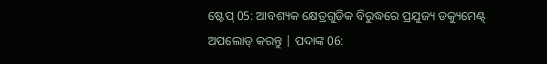ଷ୍ଟେପ୍ 05: ଆବଶ୍ୟକ କ୍ଷେତ୍ରଗୁଡିକ ବିରୁଦ୍ଧରେ ପ୍ରଯୁଜ୍ୟ ଡକ୍ୟୁମେଣ୍ଟ୍ ଅପଲୋଡ୍ କରନ୍ତୁ | ପଦାଙ୍କ 06: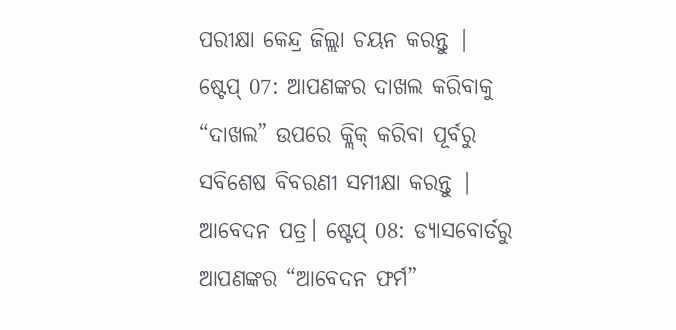ପରୀକ୍ଷା କେନ୍ଦ୍ର ଜିଲ୍ଲା ଚୟନ କରନ୍ତୁ | ଷ୍ଟେପ୍ 07: ଆପଣଙ୍କର ଦାଖଲ କରିବାକୁ “ଦାଖଲ” ଉପରେ କ୍ଲିକ୍ କରିବା ପୂର୍ବରୁ ସବିଶେଷ ବିବରଣୀ ସମୀକ୍ଷା କରନ୍ତୁ | ଆବେଦନ ପତ୍ର। ଷ୍ଟେପ୍ 08: ଡ୍ୟାସବୋର୍ଡରୁ ଆପଣଙ୍କର “ଆବେଦନ ଫର୍ମ”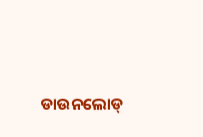ଡାଉନଲୋଡ୍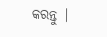କରନ୍ତୁ |